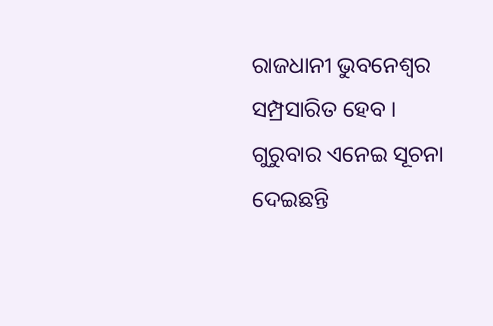ରାଜଧାନୀ ଭୁବନେଶ୍ୱର ସମ୍ପ୍ରସାରିତ ହେବ । ଗୁରୁବାର ଏନେଇ ସୂଚନା ଦେଇଛନ୍ତି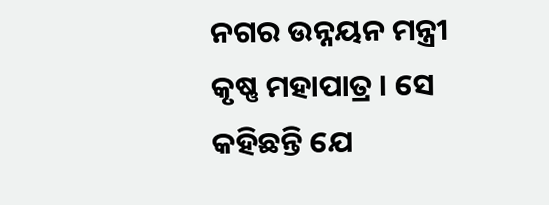ନଗର ଉନ୍ନୟନ ମନ୍ତ୍ରୀ କୃଷ୍ଣ ମହାପାତ୍ର । ସେ କହିଛନ୍ତି ଯେ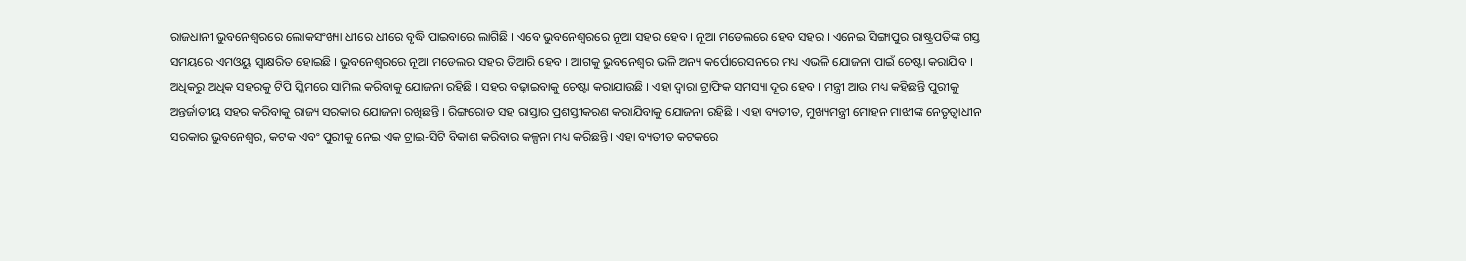ରାଜଧାନୀ ଭୁବନେଶ୍ୱରରେ ଲୋକସଂଖ୍ୟା ଧୀରେ ଧୀରେ ବୃଦ୍ଧି ପାଇବାରେ ଲାଗିଛି । ଏବେ ଭୁବନେଶ୍ୱରରେ ନୂଆ ସହର ହେବ । ନୂଆ ମଡେଲରେ ହେବ ସହର । ଏନେଇ ସିଙ୍ଗାପୁର ରାଷ୍ଟ୍ରପତିଙ୍କ ଗସ୍ତ ସମୟରେ ଏମଓୟୁ ସ୍ବାକ୍ଷରିତ ହୋଇଛି । ଭୁବନେଶ୍ବରରେ ନୂଆ ମଡେଲର ସହର ତିଆରି ହେବ । ଆଗକୁ ଭୁବନେଶ୍ୱର ଭଳି ଅନ୍ୟ କର୍ପୋରେସନରେ ମଧ୍ୟ ଏଭଳି ଯୋଜନା ପାଇଁ ଚେଷ୍ଟା କରାଯିବ । ଅଧିକରୁ ଅଧିକ ସହରକୁ ଟିପି ସ୍କିମରେ ସାମିଲ କରିବାକୁ ଯୋଜନା ରହିଛି । ସହର ବଢ଼ାଇବାକୁ ଚେଷ୍ଟା କରାଯାଉଛି । ଏହା ଦ୍ୱାରା ଟ୍ରାଫିକ ସମସ୍ୟା ଦୂର ହେବ । ମନ୍ତ୍ରୀ ଆଉ ମଧ୍ୟ କହିଛନ୍ତି ପୁରୀକୁ ଅନ୍ତର୍ଜାତୀୟ ସହର କରିବାକୁ ରାଜ୍ୟ ସରକାର ଯୋଜନା ରଖିଛନ୍ତି । ରିଙ୍ଗରୋଡ ସହ ରାସ୍ତାର ପ୍ରଶସ୍ତୀକରଣ କରାଯିବାକୁ ଯୋଜନା ରହିଛି । ଏହା ବ୍ୟତୀତ, ମୁଖ୍ୟମନ୍ତ୍ରୀ ମୋହନ ମାଝୀଙ୍କ ନେତୃତ୍ୱାଧୀନ ସରକାର ଭୁବନେଶ୍ୱର, କଟକ ଏବଂ ପୁରୀକୁ ନେଇ ଏକ ଟ୍ରାଇ-ସିଟି ବିକାଶ କରିବାର କଳ୍ପନା ମଧ୍ୟ କରିଛନ୍ତି। ଏହା ବ୍ୟତୀତ କଟକରେ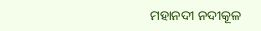ମହାନଦୀ ନଦୀକୂଳ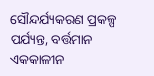ସୌନ୍ଦର୍ଯ୍ୟକରଣ ପ୍ରକଳ୍ପ ପର୍ଯ୍ୟନ୍ତ, ବର୍ତ୍ତମାନ ଏକକାଳୀନ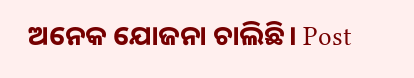ଅନେକ ଯୋଜନା ଚାଲିଛି। Post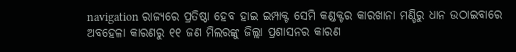navigation ରାଜ୍ୟରେ ପ୍ରତିଷ୍ଠା ହେବ ହାଇ ଇମ୍ପାକ୍ଟ ସେମି କଣ୍ଡକ୍ଟର କାରଖାନା ମଣ୍ଡିରୁ ଧାନ ଉଠାଇବାରେ ଅବହେଳା କାରଣରୁ ୧୧ ଜଣ ମିଲରଙ୍କୁ ଜିଲ୍ଲା ପ୍ରଶାସନର କାରଣ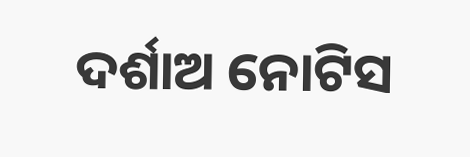ଦର୍ଶାଅ ନୋଟିସ